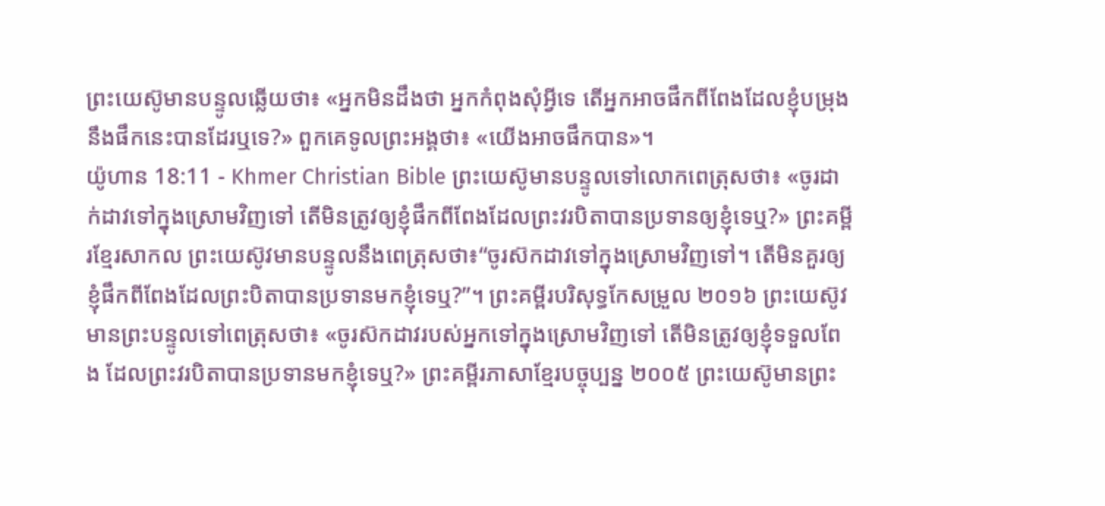ព្រះយេស៊ូមានបន្ទូលឆ្លើយថា៖ «អ្នកមិនដឹងថា អ្នកកំពុងសុំអ្វីទេ តើអ្នកអាចផឹកពីពែងដែលខ្ញុំបម្រុងនឹងផឹកនេះបានដែរឬទេ?» ពួកគេទូលព្រះអង្គថា៖ «យើងអាចផឹកបាន»។
យ៉ូហាន 18:11 - Khmer Christian Bible ព្រះយេស៊ូមានបន្ទូលទៅលោកពេត្រុសថា៖ «ចូរដាក់ដាវទៅក្នុងស្រោមវិញទៅ តើមិនត្រូវឲ្យខ្ញុំផឹកពីពែងដែលព្រះវរបិតាបានប្រទានឲ្យខ្ញុំទេឬ?» ព្រះគម្ពីរខ្មែរសាកល ព្រះយេស៊ូវមានបន្ទូលនឹងពេត្រុសថា៖“ចូរស៊កដាវទៅក្នុងស្រោមវិញទៅ។ តើមិនគួរឲ្យខ្ញុំផឹកពីពែងដែលព្រះបិតាបានប្រទានមកខ្ញុំទេឬ?”។ ព្រះគម្ពីរបរិសុទ្ធកែសម្រួល ២០១៦ ព្រះយេស៊ូវមានព្រះបន្ទូលទៅពេត្រុសថា៖ «ចូរស៊កដាវរបស់អ្នកទៅក្នុងស្រោមវិញទៅ តើមិនត្រូវឲ្យខ្ញុំទទួលពែង ដែលព្រះវរបិតាបានប្រទានមកខ្ញុំទេឬ?» ព្រះគម្ពីរភាសាខ្មែរបច្ចុប្បន្ន ២០០៥ ព្រះយេស៊ូមានព្រះ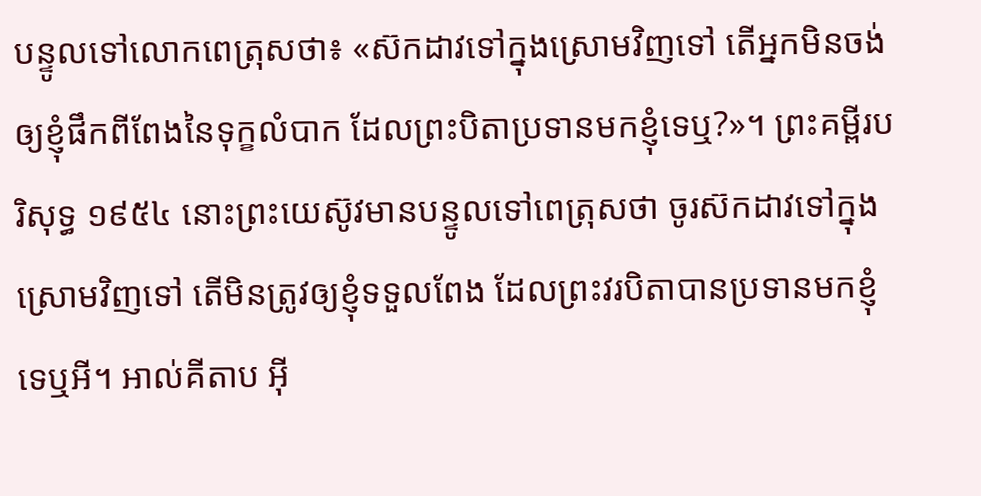បន្ទូលទៅលោកពេត្រុសថា៖ «ស៊កដាវទៅក្នុងស្រោមវិញទៅ តើអ្នកមិនចង់ឲ្យខ្ញុំផឹកពីពែងនៃទុក្ខលំបាក ដែលព្រះបិតាប្រទានមកខ្ញុំទេឬ?»។ ព្រះគម្ពីរបរិសុទ្ធ ១៩៥៤ នោះព្រះយេស៊ូវមានបន្ទូលទៅពេត្រុសថា ចូរស៊កដាវទៅក្នុងស្រោមវិញទៅ តើមិនត្រូវឲ្យខ្ញុំទទួលពែង ដែលព្រះវរបិតាបានប្រទានមកខ្ញុំទេឬអី។ អាល់គីតាប អ៊ី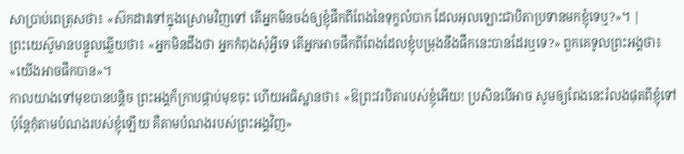សាប្រាប់ពេត្រុសថា៖ «ស៊កដាវទៅក្នុងស្រោមវិញទៅ តើអ្នកមិនចង់ឲ្យខ្ញុំផឹកពីពែងនៃទុក្ខលំបាក ដែលអុលឡោះជាបិតាប្រទានមកខ្ញុំទេឬ?»។ |
ព្រះយេស៊ូមានបន្ទូលឆ្លើយថា៖ «អ្នកមិនដឹងថា អ្នកកំពុងសុំអ្វីទេ តើអ្នកអាចផឹកពីពែងដែលខ្ញុំបម្រុងនឹងផឹកនេះបានដែរឬទេ?» ពួកគេទូលព្រះអង្គថា៖ «យើងអាចផឹកបាន»។
កាលយាងទៅមុខបានបន្ដិច ព្រះអង្គក៏ក្រាបផ្កាប់មុខចុះ ហើយអធិស្ឋានថា៖ «ឱព្រះវរបិតារបស់ខ្ញុំអើយ! ប្រសិនបើអាច សូមឲ្យពែងនេះរំលងផុតពីខ្ញុំទៅ ប៉ុន្ដែកុំតាមបំណងរបស់ខ្ញុំឡើយ គឺតាមបំណងរបស់ព្រះអង្គវិញ»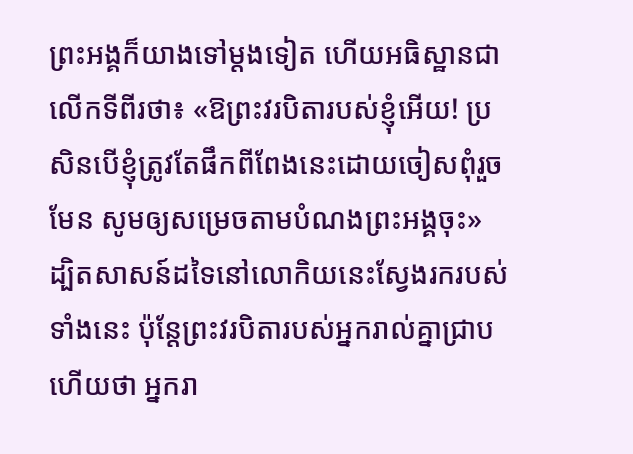ព្រះអង្គក៏យាងទៅម្ដងទៀត ហើយអធិស្ឋានជាលើកទីពីរថា៖ «ឱព្រះវរបិតារបស់ខ្ញុំអើយ! ប្រសិនបើខ្ញុំត្រូវតែផឹកពីពែងនេះដោយចៀសពុំរួចមែន សូមឲ្យសម្រេចតាមបំណងព្រះអង្គចុះ»
ដ្បិតសាសន៍ដទៃនៅលោកិយនេះស្វែងរករបស់ទាំងនេះ ប៉ុន្ដែព្រះវរបិតារបស់អ្នករាល់គ្នាជ្រាបហើយថា អ្នករា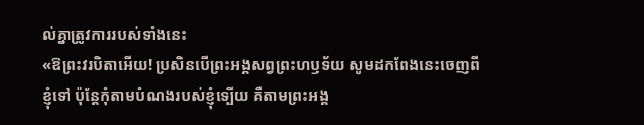ល់គ្នាត្រូវការរបស់ទាំងនេះ
«ឱព្រះវរបិតាអើយ! ប្រសិនបើព្រះអង្គសព្វព្រះហឫទ័យ សូមដកពែងនេះចេញពីខ្ញុំទៅ ប៉ុន្ដែកុំតាមបំណងរបស់ខ្ញុំទ្បើយ គឺតាមព្រះអង្គ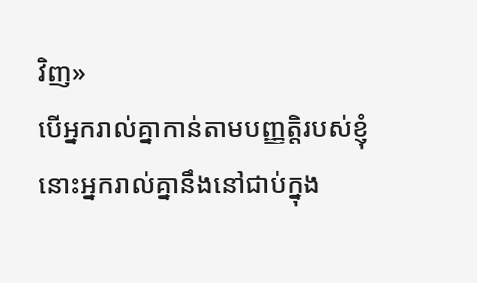វិញ»
បើអ្នករាល់គ្នាកាន់តាមបញ្ញត្តិរបស់ខ្ញុំ នោះអ្នករាល់គ្នានឹងនៅជាប់ក្នុង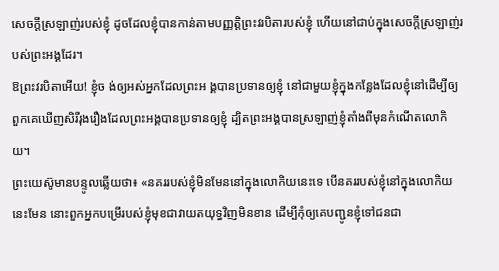សេចក្ដីស្រឡាញ់របស់ខ្ញុំ ដូចដែលខ្ញុំបានកាន់តាមបញ្ញត្តិព្រះវរបិតារបស់ខ្ញុំ ហើយនៅជាប់ក្នុងសេចក្ដីស្រឡាញ់របស់ព្រះអង្គដែរ។
ឱព្រះវរបិតាអើយ! ខ្ញុំច ង់ឲ្យអស់អ្នកដែលព្រះអ ង្គបានប្រទានឲ្យខ្ញុំ នៅជាមួយខ្ញុំក្នុងកន្លែងដែលខ្ញុំនៅដើម្បីឲ្យពួកគេឃើញសិរីរុងរឿងដែលព្រះអង្គបានប្រទានឲ្យខ្ញុំ ដ្បិតព្រះអង្គបានស្រឡាញ់ខ្ញុំតាំងពីមុនកំណើតលោកិយ។
ព្រះយេស៊ូមានបន្ទូលឆ្លើយថា៖ «នគររបស់ខ្ញុំមិនមែននៅក្នុងលោកិយនេះទេ បើនគររបស់ខ្ញុំនៅក្នុងលោកិយនេះមែន នោះពួកអ្នកបម្រើរបស់ខ្ញុំមុខជាវាយតយុទ្ធវិញមិនខាន ដើម្បីកុំឲ្យគេបញ្ជូនខ្ញុំទៅជនជា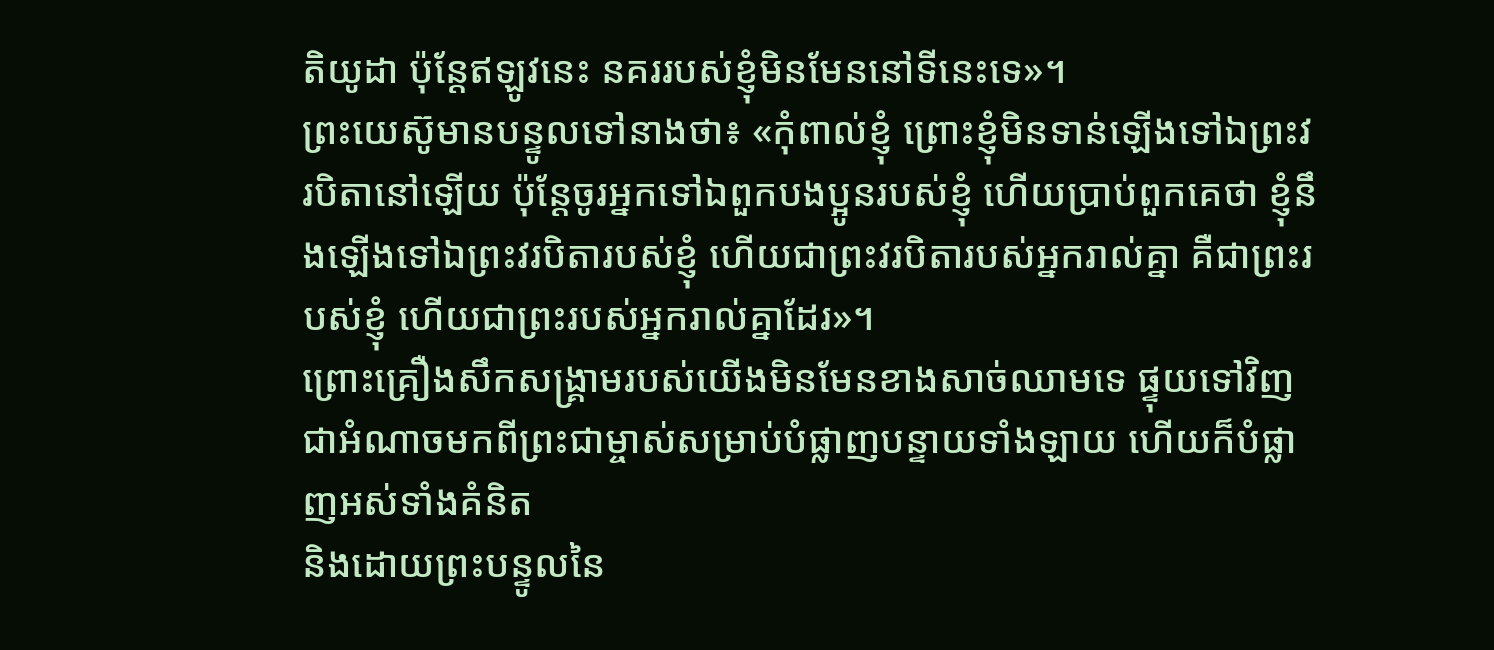តិយូដា ប៉ុន្ដែឥឡូវនេះ នគររបស់ខ្ញុំមិនមែននៅទីនេះទេ»។
ព្រះយេស៊ូមានបន្ទូលទៅនាងថា៖ «កុំពាល់ខ្ញុំ ព្រោះខ្ញុំមិនទាន់ឡើងទៅឯព្រះវរបិតានៅឡើយ ប៉ុន្ដែចូរអ្នកទៅឯពួកបងប្អូនរបស់ខ្ញុំ ហើយប្រាប់ពួកគេថា ខ្ញុំនឹងឡើងទៅឯព្រះវរបិតារបស់ខ្ញុំ ហើយជាព្រះវរបិតារបស់អ្នករាល់គ្នា គឺជាព្រះរបស់ខ្ញុំ ហើយជាព្រះរបស់អ្នករាល់គ្នាដែរ»។
ព្រោះគ្រឿងសឹកសង្រ្គាមរបស់យើងមិនមែនខាងសាច់ឈាមទេ ផ្ទុយទៅវិញ ជាអំណាចមកពីព្រះជាម្ចាស់សម្រាប់បំផ្លាញបន្ទាយទាំងឡាយ ហើយក៏បំផ្លាញអស់ទាំងគំនិត
និងដោយព្រះបន្ទូលនៃ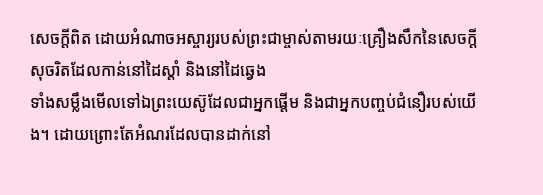សេចក្ដីពិត ដោយអំណាចអស្ចារ្យរបស់ព្រះជាម្ចាស់តាមរយៈគ្រឿងសឹកនៃសេចក្ដីសុចរិតដែលកាន់នៅដៃស្ដាំ និងនៅដៃឆ្វេង
ទាំងសម្លឹងមើលទៅឯព្រះយេស៊ូដែលជាអ្នកផ្ដើម និងជាអ្នកបញ្ចប់ជំនឿរបស់យើង។ ដោយព្រោះតែអំណរដែលបានដាក់នៅ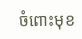ចំពោះមុខ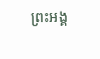ព្រះអង្គ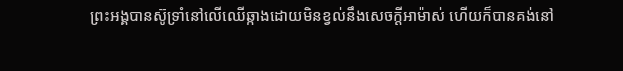ព្រះអង្គបានស៊ូទ្រាំនៅលើឈើឆ្កាងដោយមិនខ្វល់នឹងសេចក្ដីអាម៉ាស់ ហើយក៏បានគង់នៅ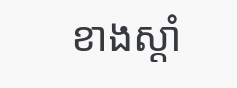ខាងស្ដាំ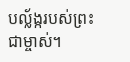បល្ល័ង្ករបស់ព្រះជាម្ចាស់។